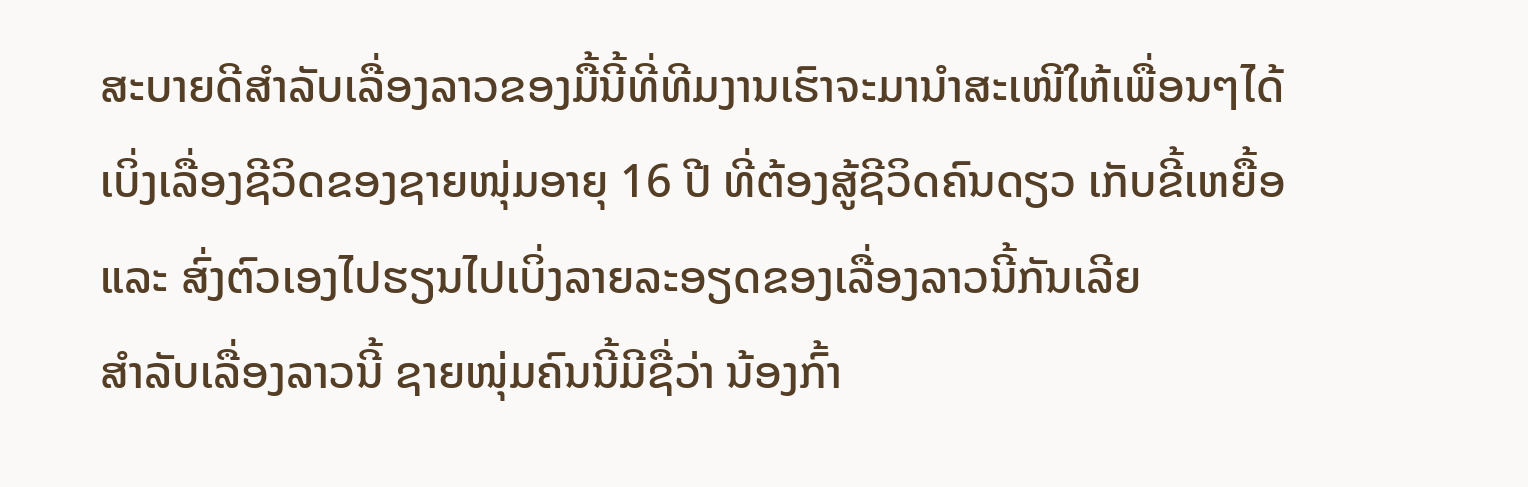ສະບາຍດີສຳລັບເລື່ອງລາວຂອງມື້ນີ້ທີ່ທີມງານເຮົາຈະມານຳສະເໜີໃຫ້ເພື່ອນໆໄດ້ເບິ່ງເລື່ອງຊີວິດຂອງຊາຍໜຸ່ມອາຍຸ 16 ປີ ທີ່ຕ້ອງສູ້ຊີວິດຄົນດຽວ ເກັບຂີ້ເຫຍື້ອ ແລະ ສົ່ງຕົວເອງໄປຮຽນໄປເບິ່ງລາຍລະອຽດຂອງເລື່ອງລາວນີ້ກັນເລີຍ
ສຳລັບເລື່ອງລາວນີ້ ຊາຍໜຸ່ມຄົນນີ້ມີຊື່ວ່າ ນ້ອງກົ້າ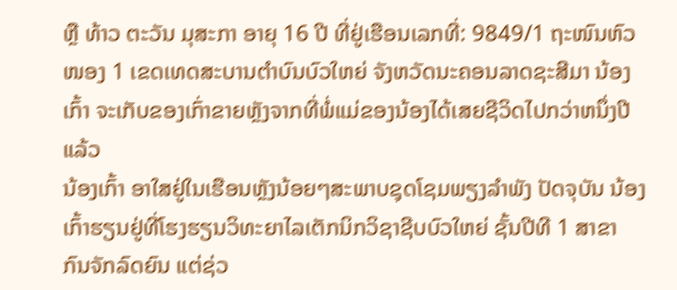ຫຼື ທ້າວ ຕະວັນ ມຸສະກາ ອາຍຸ 16 ປີ ທີ່ຢູ່ເຮືອນເລກທີ່: 9849/1 ຖະໜົນຫົວໜອງ 1 ເຂດເທດສະບານຕຳບົນບົວໃຫຍ່ ຈັງຫວັດນະຄອນລາດຊະສີມາ ນ້ອງເກົ້າ ຈະເກັບຂອງເກົ່າຂາຍຫຼັງຈາກທີ່ພໍ່ແມ່ຂອງນ້ອງໄດ້ເສຍຊີວິດໄປກວ່າຫນຶ່ງປີແລ້ວ
ນ້ອງເກົ້າ ອາໃສຢູ່ໃນເຮືອນຫຼັງນ້ອຍໆສະພາບຊຸດໂຊມພຽງລຳພັງ ປັດຈຸບັນ ນ້ອງເກົ້າຮຽນຢູ່ທີ່ໂຮງຮຽນວິທະຍາໄລເຕັກນິກວິຊາຊີບບົວໃຫຍ່ ຊັ້ນປີທີ 1 ສາຂາ ກົນຈັກລົດຍົນ ແຕ່ຊ່ວ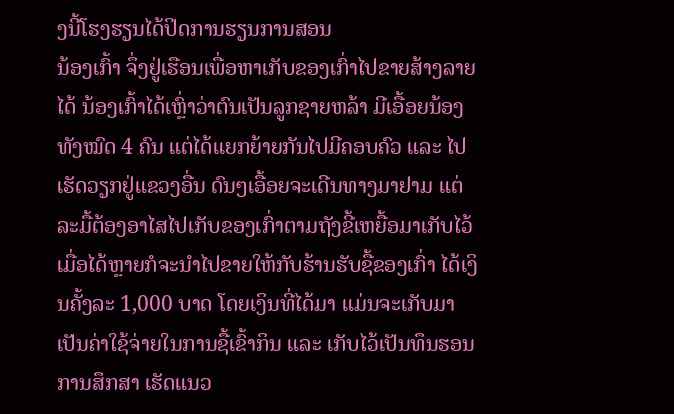ງນີ້ໂຮງຮຽນໄດ້ປິດການຮຽນການສອນ
ນ້ອງເກົ້າ ຈຶ່ງຢູ່ເຮືອນເພື່ອຫາເກັບຂອງເກົ່າໄປຂາຍສ້າງລາຍໄດ້ ນ້ອງເກົ້າໄດ້ເຫຼົ່າວ່າຕົນເປັນລູກຊາຍຫລ້າ ມີເອື້ອຍນ້ອງທັງໝົດ 4 ຄົນ ແຕ່ໄດ້ແຍກຍ້າຍກັນໄປມີຄອບຄົວ ແລະ ໄປເຮັດວຽກຢູ່ແຂວງອື່ນ ດົນໆເອື້ອຍຈະເດີນທາງມາຢາມ ແຕ່ລະມື້ຕ້ອງອາໄສໄປເກັບຂອງເກົ່າຕາມຖັງຂີ້ເຫຍື້ອມາເກັບໄວ້
ເມື່ອໄດ້ຫຼາຍກໍຈະນຳໄປຂາຍໃຫ້ກັບຮ້ານຮັບຊື້ຂອງເກົ່າ ໄດ້ເງິນຄັ້ງລະ 1,000 ບາດ ໂດຍເງິນທີ່ໄດ້ມາ ແມ່ນຈະເກັບມາເປັນຄ່າໃຊ້ຈ່າຍໃນການຊື້ເຂົ້າກິນ ແລະ ເກັບໄວ້ເປັນທຶນຮອນການສຶກສາ ເຮັດແນວ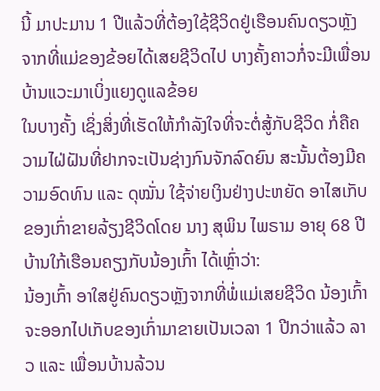ນີ້ ມາປະມານ 1 ປີແລ້ວທີ່ຕ້ອງໃຊ້ຊີວິດຢູ່ເຮືອນຄົນດຽວຫຼັງຈາກທີ່ແມ່ຂອງຂ້ອຍໄດ້ເສຍຊີວິດໄປ ບາງຄັ້ງຄາວກໍ່ຈະມີເພື່ອນບ້ານແວະມາເບິ່ງແຍງດູແລຂ້ອຍ
ໃນບາງຄັ້ງ ເຊິ່ງສິ່ງທີ່ເຮັດໃຫ້ກໍາລັງໃຈທີ່ຈະຕໍ່ສູ້ກັບຊີວິດ ກໍ່ຄືຄວາມໄຝ່ຝັນທີ່ຢາກຈະເປັນຊ່າງກົນຈັກລົດຍົນ ສະນັ້ນຕ້ອງມີຄວາມອົດທົນ ແລະ ດຸໝັ່ນ ໃຊ້ຈ່າຍເງິນຢ່າງປະຫຍັດ ອາໄສເກັບຂອງເກົ່າຂາຍລ້ຽງຊີວິດໂດຍ ນາງ ສຸພິນ ໄພຣາມ ອາຍຸ 68 ປີ ບ້ານໃກ້ເຮືອນຄຽງກັບນ້ອງເກົ້າ ໄດ້ເຫຼົ່າວ່າ:
ນ້ອງເກົ້າ ອາໃສຢູ່ຄົນດຽວຫຼັງຈາກທີ່ພໍ່ແມ່ເສຍຊີວິດ ນ້ອງເກົ້າ ຈະອອກໄປເກັບຂອງເກົ່າມາຂາຍເປັນເວລາ 1 ປີກວ່າແລ້ວ ລາວ ແລະ ເພື່ອນບ້ານລ້ວນ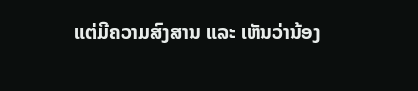ແຕ່ມີຄວາມສົງສານ ແລະ ເຫັນວ່ານ້ອງ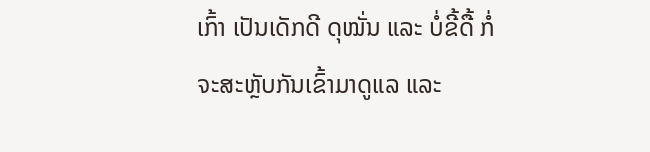ເກົ້າ ເປັນເດັກດີ ດຸໝັ່ນ ແລະ ບໍ່ຂີ້ດື້ ກໍ່ຈະສະຫຼັບກັນເຂົ້າມາດູແລ ແລະ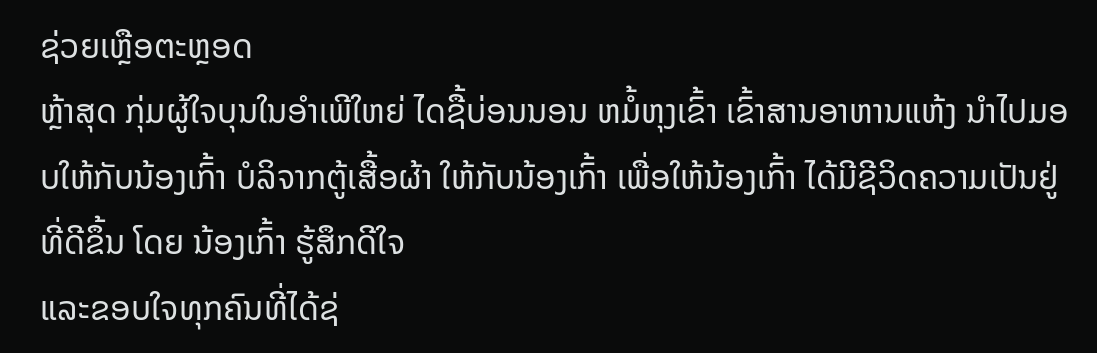ຊ່ວຍເຫຼືອຕະຫຼອດ
ຫຼ້າສຸດ ກຸ່ມຜູ້ໃຈບຸນໃນອຳເພີໃຫຍ່ ໄດຊື້ບ່ອນນອນ ຫມໍ້ຫຸງເຂົ້າ ເຂົ້າສານອາຫານແຫ້ງ ນໍາໄປມອບໃຫ້ກັບນ້ອງເກົ້າ ບໍລິຈາກຕູ້ເສື້ອຜ້າ ໃຫ້ກັບນ້ອງເກົ້າ ເພື່ອໃຫ້ນ້ອງເກົ້າ ໄດ້ມີຊີວິດຄວາມເປັນຢູ່ທີ່ດີຂຶ້ນ ໂດຍ ນ້ອງເກົ້າ ຮູ້ສຶກດີໃຈ
ແລະຂອບໃຈທຸກຄົນທີ່ໄດ້ຊ່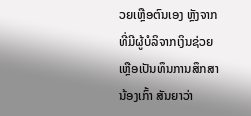ວຍເຫຼືອຕົນເອງ ຫຼັງຈາກທີ່ມີຜູ້ບໍລິຈາກເງິນຊ່ວຍເຫຼືອເປັນທຶນການສຶກສາ ນ້ອງເກົ້າ ສັນຍາວ່າ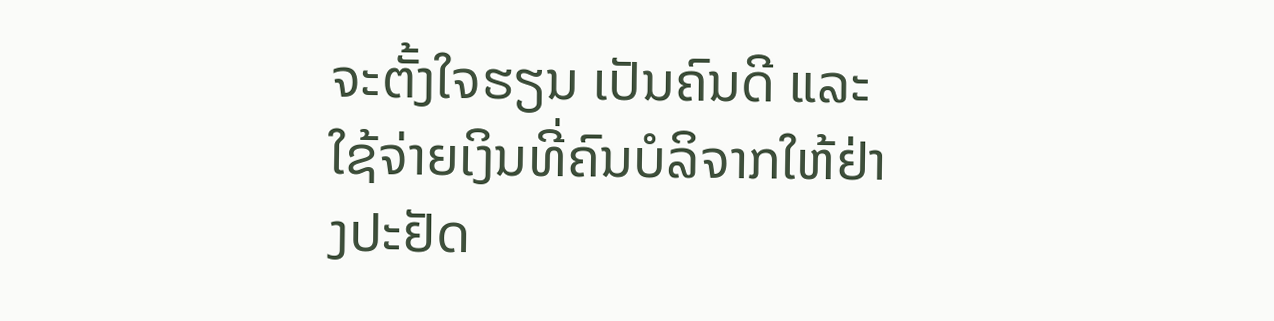ຈະຕັ້ງໃຈຮຽນ ເປັນຄົນດີ ແລະ ໃຊ້ຈ່າຍເງິນທີ່ຄົນບໍລິຈາກໃຫ້ຢ່າງປະຢັດ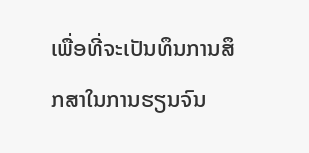ເພື່ອທີ່ຈະເປັນທຶນການສຶກສາໃນການຮຽນຈົນ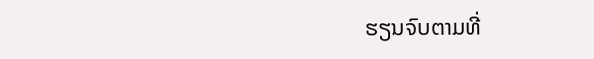ຮຽນຈົບຕາມທີ່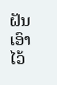ຝັນເອົາໄວ້